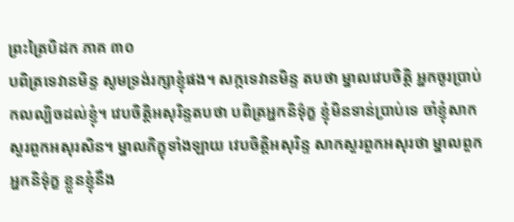ព្រះត្រៃបិដក ភាគ ៣០
បពិត្រទេវានមិន្ទ សូមទ្រង់រក្សាខ្ញុំផង។ សក្កទេវានមិន្ទ តបថា ម្នាលវេបចិត្តិ អ្នកចូរប្រាប់កលល្បិចដល់ខ្ញុំ។ វេបចិត្តិអសុរិន្ទតបថា បពិត្រអ្នកនិទ៌ុក្ខ ខ្ញុំមិនទាន់ប្រាប់ទេ ចាំខ្ញុំសាកសួរពួកអសុរសិន។ ម្នាលភិក្ខុទាំងឡាយ វេបចិត្តិអសុរិន្ទ សាកសួរពួកអសុរថា ម្នាលពួកអ្នកនិទ៌ុក្ខ ខ្លួនខ្ញុំនឹង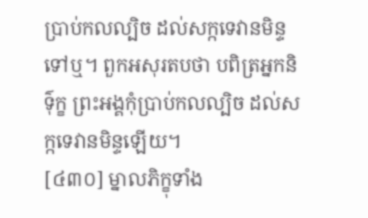ប្រាប់កលល្បិច ដល់សក្កទេវានមិន្ទទៅឬ។ ពួកអសុរតបថា បពិត្រអ្នកនិទ៌ុក្ខ ព្រះអង្គកុំប្រាប់កលល្បិច ដល់សក្កទេវានមិន្ទឡើយ។
[៤៣០] ម្នាលភិក្ខុទាំង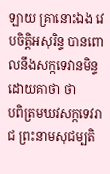ឡាយ គ្រានោះឯង វេបចិត្តិអសុរិន្ទ បានពោលនឹងសក្កទេវានមិន្ទ ដោយគាថា ថា
បពិត្រមឃវសក្កទេវរាជ ព្រះនាមសុជម្បតិ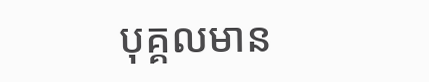បុគ្គលមាន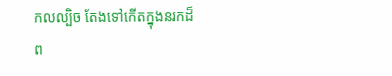កលល្បិច តែងទៅកើតក្នុងនរកដ៏ព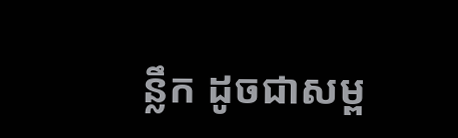ន្លឹក ដូចជាសម្ព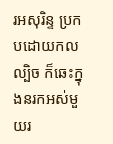រអសុរិន្ទ ប្រកបដោយកលល្បិច ក៏ឆេះក្នុងនរកអស់មួយរ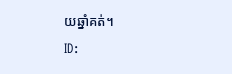យឆ្នាំគត់។
ID: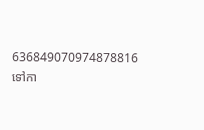636849070974878816
ទៅកា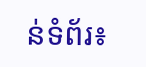ន់ទំព័រ៖